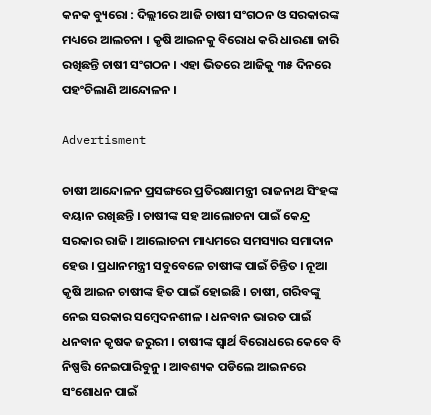କନକ ବ୍ୟୁରୋ : ଦିଲ୍ଲୀରେ ଆଜି ଚାଷୀ ସଂଗଠନ ଓ ସରକାରଙ୍କ ମଧ୍ୟରେ ଆଲଚନା । କୃଷି ଆଇନକୁ ବିରୋଧ କରି ଧାରଣା ଜାରି ରଖିଛନ୍ତି ଚାଷୀ ସଂଗଠନ । ଏହା ଭିତରେ ଆଜିକୁ ୩୫ ଦିନରେ ପହଂଚିଲାଣି ଆନ୍ଦୋଳନ ।

Advertisment

ଚାଷୀ ଆନ୍ଦୋଳନ ପ୍ରସଙ୍ଗରେ ପ୍ରତିରକ୍ଷାମନ୍ତ୍ରୀ ରାଜନାଥ ସିଂହଙ୍କ ବୟାନ ରଖିଛନ୍ତି । ଚାଷୀଙ୍କ ସହ ଆଲୋଚନା ପାଇଁ କେନ୍ଦ୍ର ସରକାର ରାଜି । ଆଲୋଚନା ମାଧ୍ୟମରେ ସମସ୍ୟାର ସମାଦାନ ହେଉ । ପ୍ରଧାନମନ୍ତ୍ରୀ ସବୁବେଳେ ଚାଷୀଙ୍କ ପାଇଁ ଚିନ୍ତିତ । ନୂଆ କୃଷି ଆଇନ ଚାଷୀଙ୍କ ହିତ ପାଇଁ ହୋଇଛି । ଚାଷୀ, ଗରିବଙ୍କୁ ନେଇ ସରକାର ସମ୍ବେଦନଶୀଳ । ଧନବାନ ଭାରତ ପାଇଁ ଧନବାନ କୃଷକ ଜରୁରୀ । ଚାଷୀଙ୍କ ସ୍ୱାର୍ଥ ବିରୋଧରେ କେବେ ବି ନିଷ୍ପତ୍ତି ନେଇପାରିବୁନୁ । ଆବଶ୍ୟକ ପଡିଲେ ଆଇନରେ ସଂଶୋଧନ ପାଇଁ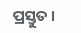ପ୍ରସ୍ତୁତ ।